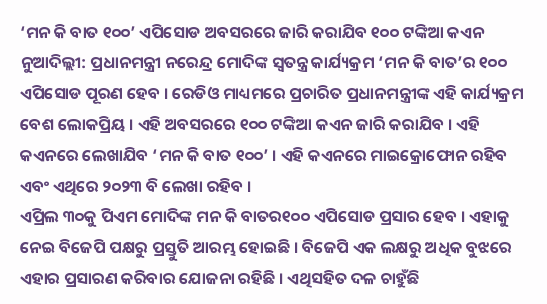‘ମନ କି ବାତ ୧୦୦’ ଏପିସୋଡ ଅବସରରେ ଜାରି କରାଯିବ ୧୦୦ ଟଙ୍କିଆ କଏନ
ନୁଆଦିଲ୍ଲୀ: ପ୍ରଧାନମନ୍ତ୍ରୀ ନରେନ୍ଦ୍ର ମୋଦିଙ୍କ ସ୍ୱତନ୍ତ୍ର କାର୍ଯ୍ୟକ୍ରମ ‘ମନ କି ବାତ’ର ୧୦୦ ଏପିସୋଡ ପୂରଣ ହେବ । ରେଡିଓ ମାଧ୍ୟମରେ ପ୍ରଚାରିତ ପ୍ରଧାନମନ୍ତ୍ରୀଙ୍କ ଏହି କାର୍ଯ୍ୟକ୍ରମ ବେଶ ଲୋକପ୍ରିୟ । ଏହି ଅବସରରେ ୧୦୦ ଟଙ୍କିଆ କଏନ ଜାରି କରାଯିବ । ଏହି କଏନରେ ଲେଖାଯିବ ‘ମନ କି ବାତ ୧୦୦’ । ଏହି କଏନରେ ମାଇକ୍ରୋଫୋନ ରହିବ ଏବଂ ଏଥିରେ ୨୦୨୩ ବି ଲେଖା ରହିବ ।
ଏପ୍ରିଲ ୩୦କୁ ପିଏମ ମୋଦିଙ୍କ ମନ କି ବାତର୧୦୦ ଏପିସୋଡ ପ୍ରସାର ହେବ । ଏହାକୁ ନେଇ ବିଜେପି ପକ୍ଷରୁ ପ୍ରସ୍ତୁତି ଆରମ୍ଭ ହୋଇଛି । ବିଜେପି ଏକ ଲକ୍ଷରୁ ଅଧିକ ବୁଝରେ ଏହାର ପ୍ରସାରଣ କରିବାର ଯୋଜନା ରହିଛି । ଏଥିସହିତ ଦଳ ଚାହୁଁଛି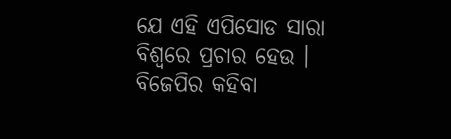ଯେ ଏହି ଏପିସୋଡ ସାରା ବିଶ୍ୱରେ ପ୍ରଚାର ହେଉ । ବିଜେପିର କହିବା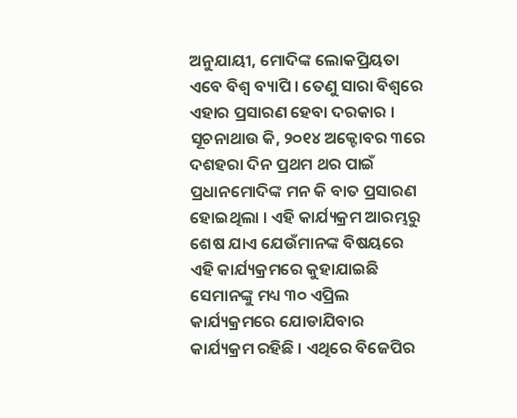ଅନୁଯାୟୀ, ମୋଦିଙ୍କ ଲୋକପ୍ରିୟତା ଏବେ ବିଶ୍ୱ ବ୍ୟାପି । ତେଣୁ ସାରା ବିଶ୍ୱରେ ଏହାର ପ୍ରସାରଣ ହେବା ଦରକାର ।
ସୂଚନାଥାଉ କି, ୨୦୧୪ ଅକ୍ଟୋବର ୩ରେ ଦଶହରା ଦିନ ପ୍ରଥମ ଥର ପାଇଁ ପ୍ରଧାନମୋଦିଙ୍କ ମନ କି ବାତ ପ୍ରସାରଣ ହୋଇଥିଲା । ଏହି କାର୍ଯ୍ୟକ୍ରମ ଆରମ୍ଭରୁ ଶେଷ ଯାଏ ଯେଉଁମାନଙ୍କ ବିଷୟରେ ଏହି କାର୍ଯ୍ୟକ୍ରମରେ କୁହାଯାଇଛି ସେମାନଙ୍କୁ ମଧ୍ୟ ୩୦ ଏପ୍ରିଲ କାର୍ଯ୍ୟକ୍ରମରେ ଯୋଡାଯିବାର କାର୍ଯ୍ୟକ୍ରମ ରହିଛି । ଏଥିରେ ବିଜେପିର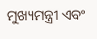ମୁଖ୍ୟମନ୍ତ୍ରୀ ଏବଂ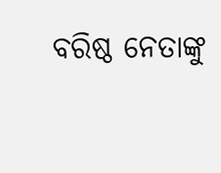ବରିଷ୍ଠ ନେତାଙ୍କୁ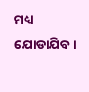ମଧ୍ୟ ଯୋଡାଯିବ ।